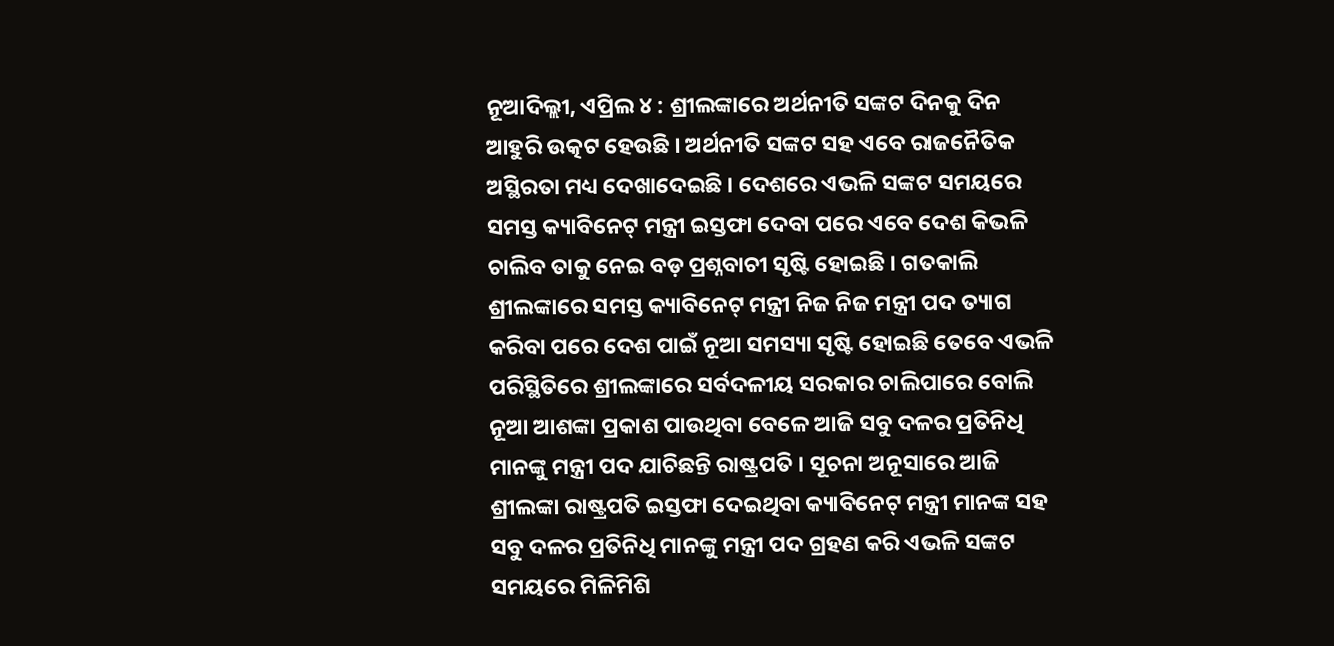ନୂଆଦିଲ୍ଲୀ, ଏପ୍ରିଲ ୪ : ଶ୍ରୀଲଙ୍କାରେ ଅର୍ଥନୀତି ସଙ୍କଟ ଦିନକୁ ଦିନ ଆହୁରି ଉତ୍କଟ ହେଉଛି । ଅର୍ଥନୀତି ସଙ୍କଟ ସହ ଏବେ ରାଜନୈତିକ ଅସ୍ଥିରତା ମଧ୍ୟ ଦେଖାଦେଇଛି । ଦେଶରେ ଏଭଳି ସଙ୍କଟ ସମୟରେ ସମସ୍ତ କ୍ୟାବିନେଟ୍ ମନ୍ତ୍ରୀ ଇସ୍ତଫା ଦେବା ପରେ ଏବେ ଦେଶ କିଭଳି ଚାଲିବ ତାକୁ ନେଇ ବଡ଼ ପ୍ରଶ୍ନବାଚୀ ସୃଷ୍ଟି ହୋଇଛି । ଗତକାଲି ଶ୍ରୀଲଙ୍କାରେ ସମସ୍ତ କ୍ୟାବିନେଟ୍ ମନ୍ତ୍ରୀ ନିଜ ନିଜ ମନ୍ତ୍ରୀ ପଦ ତ୍ୟାଗ କରିବା ପରେ ଦେଶ ପାଇଁ ନୂଆ ସମସ୍ୟା ସୃଷ୍ଟି ହୋଇଛି ତେବେ ଏଭଳି ପରିସ୍ଥିତିରେ ଶ୍ରୀଲଙ୍କାରେ ସର୍ବଦଳୀୟ ସରକାର ଚାଲିପାରେ ବୋଲି ନୂଆ ଆଶଙ୍କା ପ୍ରକାଶ ପାଉଥିବା ବେଳେ ଆଜି ସବୁ ଦଳର ପ୍ରତିନିଧି ମାନଙ୍କୁ ମନ୍ତ୍ରୀ ପଦ ଯାଚିଛନ୍ତି ରାଷ୍ଟ୍ରପତି । ସୂଚନା ଅନୂସାରେ ଆଜି ଶ୍ରୀଲଙ୍କା ରାଷ୍ଟ୍ରପତି ଇସ୍ତଫା ଦେଇଥିବା କ୍ୟାବିନେଟ୍ ମନ୍ତ୍ରୀ ମାନଙ୍କ ସହ ସବୁ ଦଳର ପ୍ରତିନିଧି ମାନଙ୍କୁ ମନ୍ତ୍ରୀ ପଦ ଗ୍ରହଣ କରି ଏଭଳି ସଙ୍କଟ ସମୟରେ ମିଳିମିଶି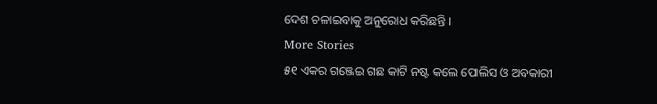ଦେଶ ଚଳାଇବାକୁ ଅନୁରୋଧ କରିଛନ୍ତି ।
More Stories
୫୧ ଏକର ଗଞ୍ଜେଇ ଗଛ କାଟି ନଷ୍ଟ କଲେ ପୋଲିସ ଓ ଅବକାରୀ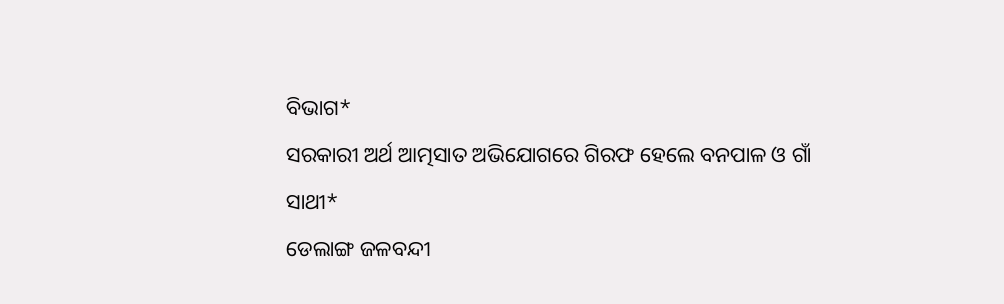ବିଭାଗ*
ସରକାରୀ ଅର୍ଥ ଆତ୍ମସାତ ଅଭିଯୋଗରେ ଗିରଫ ହେଲେ ବନପାଳ ଓ ଗାଁ ସାଥୀ*
ଡେଲାଙ୍ଗ ଜଳବନ୍ଦୀ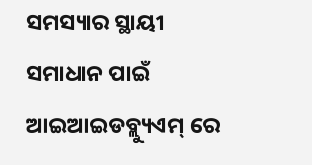ସମସ୍ୟାର ସ୍ଥାୟୀ ସମାଧାନ ପାଇଁ ଆଇଆଇଡବ୍ଲ୍ୟୁଏମ୍ ରେ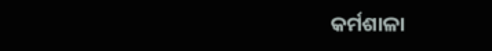କର୍ମଶାଳା